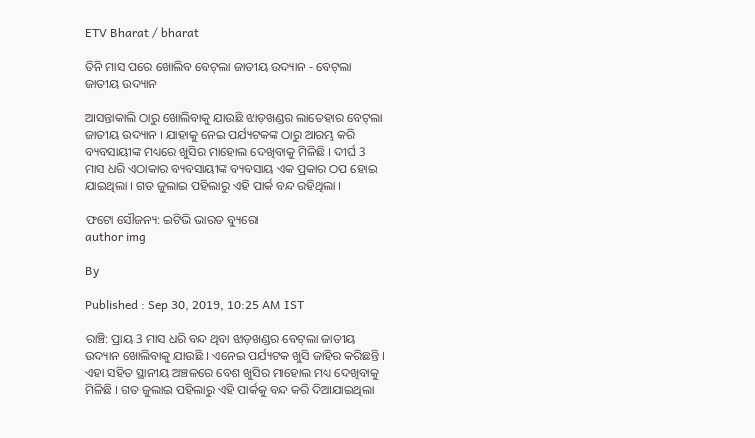ETV Bharat / bharat

ତିନି ମାସ ପରେ ଖୋଲିବ ବେଟ୍‌ଲା ଜାତୀୟ ଉଦ୍ୟାନ - ବେଟ୍‌ଲା ଜାତୀୟ ଉଦ୍ୟାନ

ଆସନ୍ତାକାଲି ଠାରୁ ଖୋଲିବାକୁ ଯାଉଛି ଝାଡ଼ଖଣ୍ଡର ଲାତେହାର ବେଟ୍‌ଲା ଜାତୀୟ ଉଦ୍ୟାନ । ଯାହାକୁ ନେଇ ପର୍ଯ୍ୟଟକଙ୍କ ଠାରୁ ଆରମ୍ଭ କରି ବ୍ୟବସାୟୀଙ୍କ ମଧ୍ୟରେ ଖୁସିର ମାହୋଲ ଦେଖିବାକୁ ମିଳିଛି । ଦୀର୍ଘ 3 ମାସ ଧରି ଏଠାକାର ବ୍ୟବସାୟୀଙ୍କ ବ୍ୟବସାୟ ଏକ ପ୍ରକାର ଠପ ହୋଇ ଯାଇଥିଲା । ଗତ ଜୁଲାଇ ପହିଲାରୁ ଏହି ପାର୍କ ବନ୍ଦ ରହିଥିଲା ।

ଫଟୋ ସୌଜନ୍ୟ: ଇଟିଭି ଭାରତ ବ୍ୟୁରୋ
author img

By

Published : Sep 30, 2019, 10:25 AM IST

ରାଞ୍ଚି: ପ୍ରାୟ 3 ମାସ ଧରି ବନ୍ଦ ଥିବା ଝାଡ଼ଖଣ୍ଡର ବେଟ୍‌ଲା ଜାତୀୟ ଉଦ୍ୟାନ ଖୋଲିବାକୁ ଯାଉଛି । ଏନେଇ ପର୍ଯ୍ୟଟକ ଖୁସି ଜାହିର କରିଛନ୍ତି । ଏହା ସହିତ ସ୍ଥାନୀୟ ଅଞ୍ଚଳରେ ବେଶ ଖୁସିର ମାହୋଲ ମଧ୍ୟ ଦେଖିବାକୁ ମିଳିଛି । ଗତ ଜୁଲାଇ ପହିଲାରୁ ଏହି ପାର୍କକୁ ବନ୍ଦ କରି ଦିଆଯାଇଥିଲା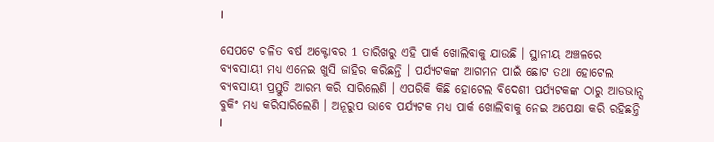।

ସେପଟେ ଚଳିତ ବର୍ଷ ଅକ୍ଟୋବର 1 ତାରିଖରୁ ଏହି ପାର୍କ ଖୋଲିବାକୁ ଯାଉଛି । ସ୍ଥାନୀୟ ଅଞ୍ଚଳରେ ବ୍ୟବସାୟୀ ମଧ୍ୟ ଏନେଇ ଖୁସି ଜାହିର କରିଛନ୍ତି । ପର୍ଯ୍ୟଟକଙ୍କ ଆଗମନ ପାଇଁ ଛୋଟ ତଥା ହୋଟେଲ ବ୍ୟବସାୟୀ ପ୍ରସ୍ତୁତି ଆରମ୍ଭ କରି ସାରିଲେଣି । ଏପରିକି କିଛି ହୋଟେଲ ବିଦେଶୀ ପର୍ଯ୍ୟଟକଙ୍କ ଠାରୁ ଆଡଭାନ୍ସ ବୁକିଂ ମଧ୍ୟ କରିସାରିଲେଣି । ଅନୂରୁପ ଭାବେ ପର୍ଯ୍ୟଟକ ମଧ୍ୟ ପାର୍କ ଖୋଲିବାକୁ ନେଇ ଅପେକ୍ଷା କରି ରହିଛନ୍ତି ।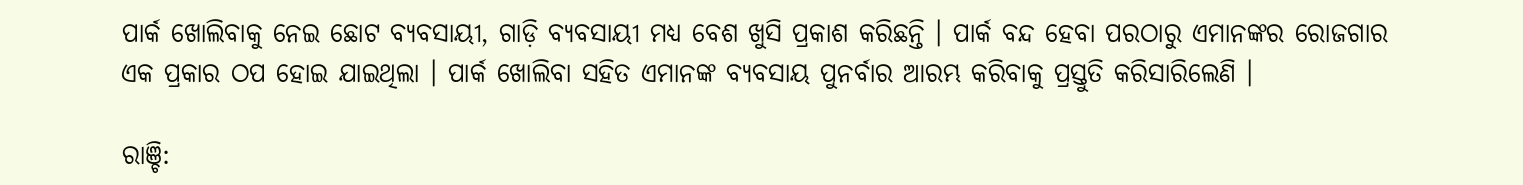ପାର୍କ ଖୋଲିବାକୁ ନେଇ ଛୋଟ ବ୍ୟବସାୟୀ, ଗାଡ଼ି ବ୍ୟବସାୟୀ ମଧ୍ୟ ବେଶ ଖୁସି ପ୍ରକାଶ କରିଛନ୍ତି । ପାର୍କ ବନ୍ଦ ହେବା ପରଠାରୁ ଏମାନଙ୍କର ରୋଜଗାର ଏକ ପ୍ରକାର ଠପ ହୋଇ ଯାଇଥିଲା । ପାର୍କ ଖୋଲିବା ସହିତ ଏମାନଙ୍କ ବ୍ୟବସାୟ ପୁନର୍ବାର ଆରମ୍ଭ କରିବାକୁ ପ୍ରସ୍ତୁତି କରିସାରିଲେଣି ।

ରାଞ୍ଚି: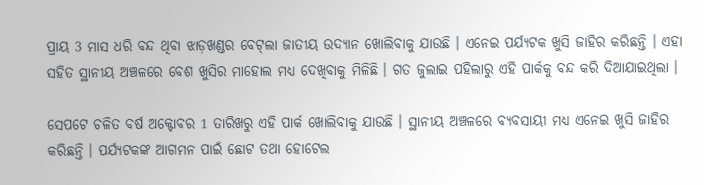ପ୍ରାୟ 3 ମାସ ଧରି ବନ୍ଦ ଥିବା ଝାଡ଼ଖଣ୍ଡର ବେଟ୍‌ଲା ଜାତୀୟ ଉଦ୍ୟାନ ଖୋଲିବାକୁ ଯାଉଛି । ଏନେଇ ପର୍ଯ୍ୟଟକ ଖୁସି ଜାହିର କରିଛନ୍ତି । ଏହା ସହିତ ସ୍ଥାନୀୟ ଅଞ୍ଚଳରେ ବେଶ ଖୁସିର ମାହୋଲ ମଧ୍ୟ ଦେଖିବାକୁ ମିଳିଛି । ଗତ ଜୁଲାଇ ପହିଲାରୁ ଏହି ପାର୍କକୁ ବନ୍ଦ କରି ଦିଆଯାଇଥିଲା ।

ସେପଟେ ଚଳିତ ବର୍ଷ ଅକ୍ଟୋବର 1 ତାରିଖରୁ ଏହି ପାର୍କ ଖୋଲିବାକୁ ଯାଉଛି । ସ୍ଥାନୀୟ ଅଞ୍ଚଳରେ ବ୍ୟବସାୟୀ ମଧ୍ୟ ଏନେଇ ଖୁସି ଜାହିର କରିଛନ୍ତି । ପର୍ଯ୍ୟଟକଙ୍କ ଆଗମନ ପାଇଁ ଛୋଟ ତଥା ହୋଟେଲ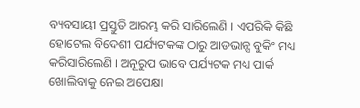ବ୍ୟବସାୟୀ ପ୍ରସ୍ତୁତି ଆରମ୍ଭ କରି ସାରିଲେଣି । ଏପରିକି କିଛି ହୋଟେଲ ବିଦେଶୀ ପର୍ଯ୍ୟଟକଙ୍କ ଠାରୁ ଆଡଭାନ୍ସ ବୁକିଂ ମଧ୍ୟ କରିସାରିଲେଣି । ଅନୂରୁପ ଭାବେ ପର୍ଯ୍ୟଟକ ମଧ୍ୟ ପାର୍କ ଖୋଲିବାକୁ ନେଇ ଅପେକ୍ଷା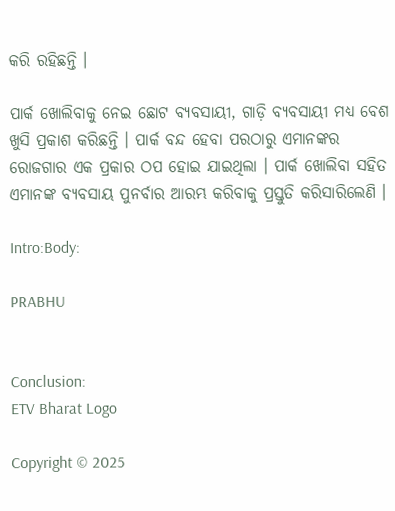କରି ରହିଛନ୍ତି ।

ପାର୍କ ଖୋଲିବାକୁ ନେଇ ଛୋଟ ବ୍ୟବସାୟୀ, ଗାଡ଼ି ବ୍ୟବସାୟୀ ମଧ୍ୟ ବେଶ ଖୁସି ପ୍ରକାଶ କରିଛନ୍ତି । ପାର୍କ ବନ୍ଦ ହେବା ପରଠାରୁ ଏମାନଙ୍କର ରୋଜଗାର ଏକ ପ୍ରକାର ଠପ ହୋଇ ଯାଇଥିଲା । ପାର୍କ ଖୋଲିବା ସହିତ ଏମାନଙ୍କ ବ୍ୟବସାୟ ପୁନର୍ବାର ଆରମ୍ଭ କରିବାକୁ ପ୍ରସ୍ତୁତି କରିସାରିଲେଣି ।

Intro:Body:

PRABHU


Conclusion:
ETV Bharat Logo

Copyright © 2025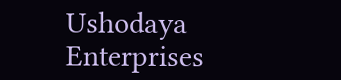Ushodaya Enterprises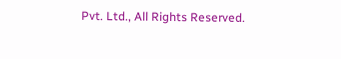Pvt. Ltd., All Rights Reserved.